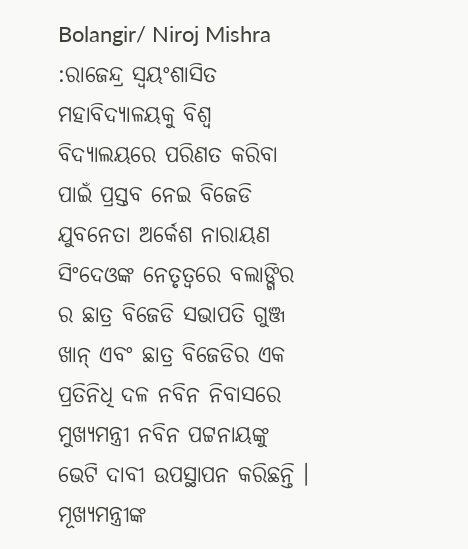Bolangir/ Niroj Mishra :ରାଜେନ୍ଦ୍ର ସ୍ୱୟଂଶାସିତ ମହାବିଦ୍ୟାଳୟକୁ ବିଶ୍ୱ ବିଦ୍ୟାଲୟରେ ପରିଣତ କରିବା ପାଇଁ ପ୍ରସ୍ତବ ନେଇ ବିଜେଡି ଯୁବନେତା ଅର୍କେଶ ନାରାୟଣ ସିଂଦେଓଙ୍କ ନେତୃତ୍ୱରେ ବଲାଙ୍ଗିର ର ଛାତ୍ର ବିଜେଡି ସଭାପତି ଗୁଞ୍ଜ ଖାନ୍ ଏବଂ ଛାତ୍ର ବିଜେଡିର ଏକ ପ୍ରତିନିଧି ଦଳ ନବିନ ନିବାସରେ ମୁଖ୍ୟମନ୍ତ୍ରୀ ନବିନ ପଟ୍ଟନାୟଙ୍କୁ ଭେଟି ଦାବୀ ଉପସ୍ଥାପନ କରିଛନ୍ତି । ମୂଖ୍ୟମନ୍ତ୍ରୀଙ୍କ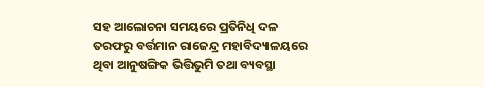ସହ ଆଲୋଚନା ସମୟରେ ପ୍ରତିନିଧି ଦଳ ତରଫରୁ ବର୍ତ୍ତମାନ ରାଜେନ୍ଦ୍ର ମହାବିଦ୍ୟାଳୟରେ ଥିବା ଆନୁଷଙ୍ଗିକ ଭିତ୍ତିଭୁମି ତଥା ବ୍ୟବସ୍ଥା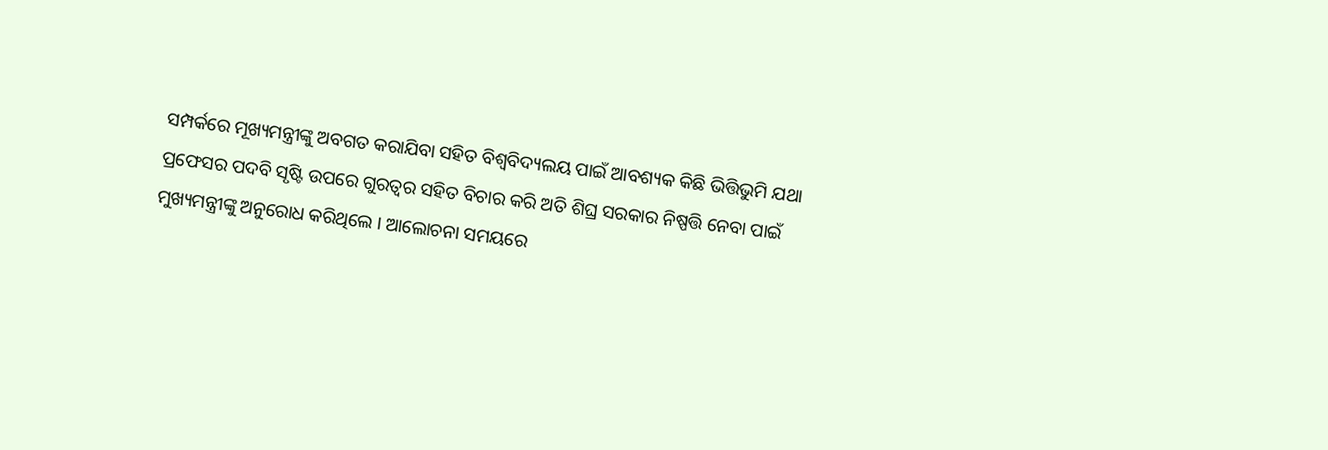ସମ୍ପର୍କରେ ମୂଖ୍ୟମନ୍ତ୍ରୀଙ୍କୁ ଅବଗତ କରାଯିବା ସହିତ ବିଶ୍ୱବିଦ୍ୟଲୟ ପାଇଁ ଆବଶ୍ୟକ କିଛି ଭିତ୍ତିଭୁମି ଯଥା ପ୍ରଫେସର ପଦବି ସୃଷ୍ଟି ଉପରେ ଗୁରତ୍ୱର ସହିତ ବିଚାର କରି ଅତି ଶିଘ୍ର ସରକାର ନିଷ୍ପତ୍ତି ନେବା ପାଇଁ ମୁଖ୍ୟମନ୍ତ୍ରୀଙ୍କୁ ଅନୁରୋଧ କରିଥିଲେ । ଆଲୋଚନା ସମୟରେ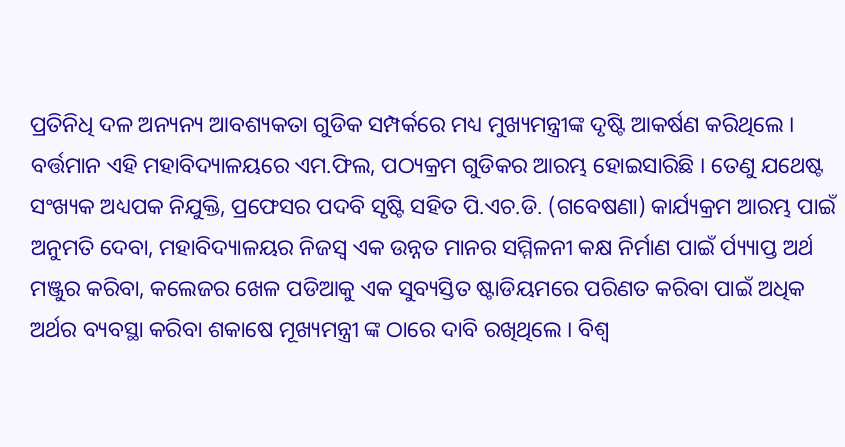ପ୍ରତିନିଧି ଦଳ ଅନ୍ୟନ୍ୟ ଆବଶ୍ୟକତା ଗୁଡିକ ସମ୍ପର୍କରେ ମଧ୍ୟ ମୁଖ୍ୟମନ୍ତ୍ରୀଙ୍କ ଦୃଷ୍ଟି ଆକର୍ଷଣ କରିଥିଲେ । ବର୍ତ୍ତମାନ ଏହି ମହାବିଦ୍ୟାଳୟରେ ଏମ.ଫିଲ, ପଠ୍ୟକ୍ରମ ଗୁଡିକର ଆରମ୍ଭ ହୋଇସାରିଛି । ତେଣୁ ଯଥେଷ୍ଟ ସଂଖ୍ୟକ ଅଧ୍ୟପକ ନିଯୁକ୍ତି, ପ୍ରଫେସର ପଦବି ସୃଷ୍ଟି ସହିତ ପି.ଏଚ.ଡି. (ଗବେଷଣା) କାର୍ଯ୍ୟକ୍ରମ ଆରମ୍ଭ ପାଇଁ ଅନୁମତି ଦେବା, ମହାବିଦ୍ୟାଳୟର ନିଜସ୍ୱ ଏକ ଉନ୍ନତ ମାନର ସମ୍ମିଳନୀ କକ୍ଷ ନିର୍ମାଣ ପାଇଁ ର୍ପ୍ୟ୍ୟାପ୍ତ ଅର୍ଥ ମଞ୍ଜୁର କରିବା, କଲେଜର ଖେଳ ପଡିଆକୁ ଏକ ସୁବ୍ୟସ୍ତିତ ଷ୍ଟାଡିୟମରେ ପରିଣତ କରିବା ପାଇଁ ଅଧିକ ଅର୍ଥର ବ୍ୟବସ୍ଥା କରିବା ଶକାଷେ ମୂଖ୍ୟମନ୍ତ୍ରୀ ଙ୍କ ଠାରେ ଦାବି ରଖିଥିଲେ । ବିଶ୍ୱ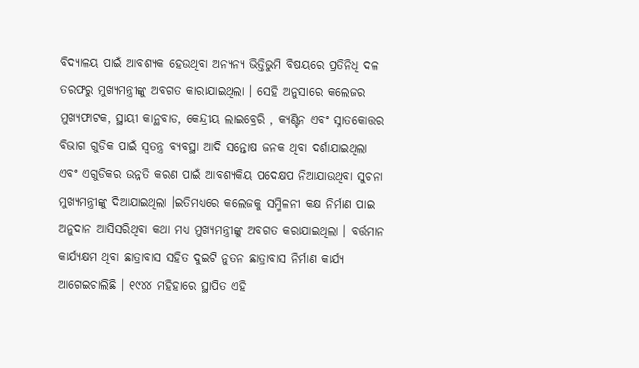ବିଦ୍ୟାଳୟ ପାଇଁ ଆବଶ୍ୟକ ହେଉଥିବା ଅନ୍ୟନ୍ୟ ଭିତ୍ତିଭୁମି ବିଷୟରେ ପ୍ରତିନିଧି ଦଳ ତରଫରୁ ମୁଖ୍ୟମନ୍ତ୍ରୀଙ୍କୁ ଅବଗତ କାରାଯାଇଥିଲା । ସେହି ଅନୁସାରେ କଲେଜର ମୁଖ୍ୟଫାଟକ, ସ୍ଥାୟୀ କାନ୍ଥବାଡ, କେନ୍ଦ୍ରୀୟ ଲାଇବ୍ରେରି , କ୍ୟଣ୍ଟିନ ଏବଂ ସ୍ନାତକୋତ୍ତର ବିଭାଗ ଗୁଡିକ ପାଇଁ ସ୍ୱତନ୍ତ୍ର ବ୍ୟବସ୍ଥା ଆଦି ସନ୍ତୋଷ ଜନକ ଥିବା ଦର୍ଶାଯାଇଥିଲା ଏବଂ ଏଗୁଡିକର ଉନ୍ନତି କରଣ ପାଇଁ ଆବଶ୍ୟକିୟ ପଦେକ୍ଷପ ନିଆଯାଉଥିବା ସୁଚନା ମୁଖ୍ୟମନ୍ତ୍ରୀଙ୍କୁ ଦିଆଯାଇଥିଲା ।ଇତିମଧ୍ୟରେ କଲେଜକୁ ସମ୍ମିଳନୀ କକ୍ଷ ନିର୍ମାଣ ପାଇ ଅନୁଦାନ ଆସିସରିଥିବା କଥା ମଧ୍ୟ ମୁଖ୍ୟମନ୍ତ୍ରୀଙ୍କୁ ଅବଗତ କରାଯାଇଥିଲା । ବର୍ତ୍ତମାନ କାର୍ଯ୍ୟକ୍ଷମ ଥିବା ଛାତ୍ରାବାସ ସହିତ ଦୁଇଟି ନୁତନ ଛାତ୍ରାବାସ ନିର୍ମାଣ କାର୍ଯ୍ୟ ଆଗେଇଚାଲିଛି । ୧୯୪୪ ମହିହାରେ ସ୍ଥାପିତ ଏହି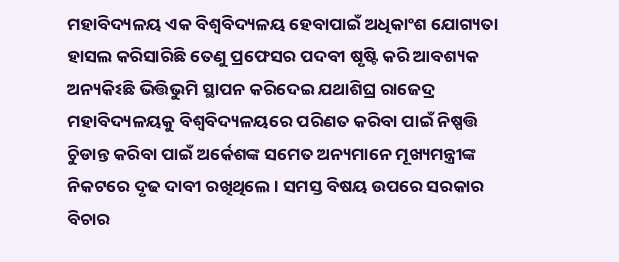ମହାବିଦ୍ୟଳୟ ଏକ ବିଶ୍ୱବିଦ୍ୟଳୟ ହେବାପାଇଁ ଅଧିକାଂଶ ଯୋଗ୍ୟତା ହାସଲ କରିସାରିଛି ତେଣୁ ପ୍ରଫେସର ପଦବୀ ଷୃଷ୍ଟି କରି ଆବଶ୍ୟକ ଅନ୍ୟକିଽଛି ଭିତ୍ତିଭୁମି ସ୍ଥାପନ କରିଦେଇ ଯଥାଶିଘ୍ର ରାଜେଦ୍ର ମହାବିଦ୍ୟଳୟକୁ ବିଶ୍ୱବିଦ୍ୟଳୟରେ ପରିଣତ କରିବା ପାଇଁ ନିଷ୍ପତ୍ତି ଚୁିଡାନ୍ତ କରିବା ପାଇଁ ଅର୍କେଶଙ୍କ ସମେତ ଅନ୍ୟମାନେ ମୂଖ୍ୟମନ୍ତ୍ରୀଙ୍କ ନିକଟରେ ଦୃଢ ଦାବୀ ରଖିଥିଲେ । ସମସ୍ତ ବିଷୟ ଉପରେ ସରକାର ବିଚାର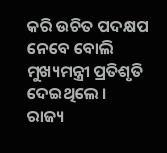କରି ଉଚିତ ପଦକ୍ଷପ ନେବେ ବୋଲି ମୁଖ୍ୟମନ୍ତ୍ରୀ ପ୍ରତିଶୃତି ଦେଇଥିଲେ ।
ରାଜ୍ୟ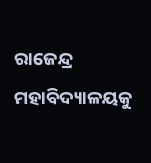ରାଜେନ୍ଦ୍ର ମହାବିଦ୍ୟାଳୟକୁ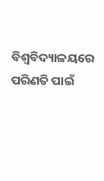ବିଶ୍ୱବିଦ୍ୟାଳୟରେ ପରିଣତି ପାଇଁ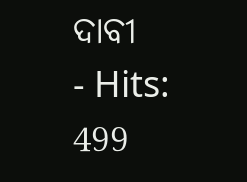ଦାବୀ
- Hits: 499